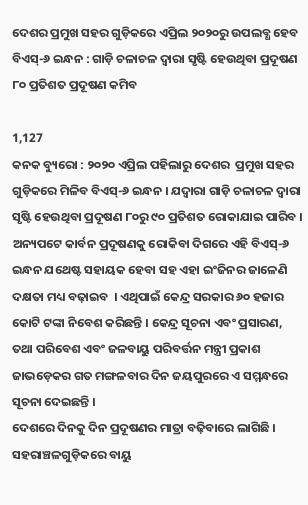ଦେଶର ପ୍ରମୁଖ ସହର ଗୁଡ଼ିକରେ ଏପ୍ରିଲ ୨୦୨୦ରୁ ଉପଲବ୍ଧ ହେବ ବିଏସ୍-୬ ଇନ୍ଧନ : ଗାଡ଼ି ଚଳାଚଳ ଦ୍ୱାରା ସୃଷ୍ଟି ହେଉଥିବା ପ୍ରଦୂଷଣ ୮୦ ପ୍ରତିଶତ ପ୍ରଦୂଷଣ କମିବ

1,127
କନକ ବ୍ୟୁରୋ : ୨୦୨୦ ଏପ୍ରିଲ ପହିଲାରୁ ଦେଶର  ପ୍ରମୁଖ ସହର ଗୁଡ଼ିକରେ ମିଳିବ ବିଏସ୍-୬ ଇନ୍ଧନ । ଯଦ୍ୱାରା ଗାଡ଼ି ଚଳାଚଳ ଦ୍ୱାରା ସୃଷ୍ଟି ହେଉଥିବା ପ୍ରଦୂଷଣ ୮୦ରୁ ୯୦ ପ୍ରତିଶତ ରୋକାଯାଇ ପାରିବ । ଅନ୍ୟପଟେ କାର୍ବନ ପ୍ରଦୂଷଣକୁ ରୋକିବା ଦିଗରେ ଏହି ବିଏସ୍-୬ ଇନ୍ଧନ ଯଥେଷ୍ଟ ସହାୟକ ହେବା ସହ ଏହା ଇଂଜିନର ଜାଳେଣି ଦକ୍ଷତା ମଧ୍ୟ ବଢ଼ାଇବ  । ଏଥିପାଇଁ କେନ୍ଦ୍ର ସରକାର ୬୦ ହଜାର କୋଟି ଟଙ୍କା ନିବେଶ କରିଛନ୍ତି । କେନ୍ଦ୍ର ସୂଚନା ଏବଂ ପ୍ରସାରଣ, ତଥା ପରିବେଶ ଏବଂ ଜଳବାୟୁ ପରିବର୍ତ୍ତନ ମନ୍ତ୍ରୀ ପ୍ରକାଶ ଜାଭଡ଼େକର ଗତ ମଙ୍ଗଳବାର ଦିନ ଜୟପୁରରେ ଏ ସମ୍ମନ୍ଧରେ ସୂଚନା ଦେଇଛନ୍ତି ।
ଦେଶରେ ଦିନକୁ ଦିନ ପ୍ରଦୂଷଣର ମାତ୍ରା ବଢ଼ିବାରେ ଲାଗିଛି । ସହରାଞ୍ଚଳଗୁଡ଼ିକରେ ବାୟୁ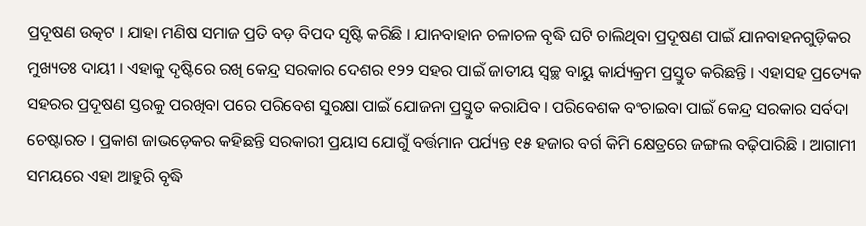ପ୍ରଦୂଷଣ ଉତ୍କଟ । ଯାହା ମଣିଷ ସମାଜ ପ୍ରତି ବଡ଼ ବିପଦ ସୃଷ୍ଟି କରିଛି । ଯାନବାହାନ ଚଳାଚଳ ବୃଦ୍ଧି ଘଟି ଚାଲିଥିବା ପ୍ରଦୂଷଣ ପାଇଁ ଯାନବାହନଗୁଡ଼ିକର ମୁଖ୍ୟତଃ ଦାୟୀ । ଏହାକୁ ଦୃଷ୍ଟିରେ ରଖି କେନ୍ଦ୍ର ସରକାର ଦେଶର ୧୨୨ ସହର ପାଇଁ ଜାତୀୟ ସ୍ୱଚ୍ଛ ବାୟୁ କାର୍ଯ୍ୟକ୍ରମ ପ୍ରସ୍ତୁତ କରିଛନ୍ତି । ଏହାସହ ପ୍ରତ୍ୟେକ ସହରର ପ୍ରଦୂଷଣ ସ୍ତରକୁ ପରଖିବା ପରେ ପରିବେଶ ସୁରକ୍ଷା ପାଇଁ ଯୋଜନା ପ୍ରସ୍ତୁତ କରାଯିବ । ପରିବେଶକ ବଂଚାଇବା ପାଇଁ କେନ୍ଦ୍ର ସରକାର ସର୍ବଦା ଚେଷ୍ଟାରତ । ପ୍ରକାଶ ଜାଭଡ଼େକର କହିଛନ୍ତି ସରକାରୀ ପ୍ରୟାସ ଯୋଗୁଁ ବର୍ତ୍ତମାନ ପର୍ଯ୍ୟନ୍ତ ୧୫ ହଜାର ବର୍ଗ କିମି କ୍ଷେତ୍ରରେ ଜଙ୍ଗଲ ବଢ଼ିପାରିଛି । ଆଗାମୀ ସମୟରେ ଏହା ଆହୁରି ବୃଦ୍ଧି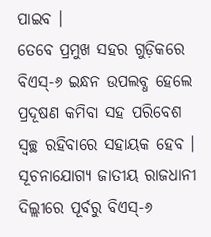ପାଇବ ।
ତେବେ ପ୍ରମୁଖ ସହର ଗୁଡ଼ିକରେ ବିଏସ୍-୬ ଇନ୍ଧନ ଉପଲବ୍ଧ ହେଲେ ପ୍ରଦୂଷଣ କମିବା ସହ ପରିବେଶ ସ୍ୱଚ୍ଛ ରହିବାରେ ସହାୟକ ହେବ । ସୂଚନାଯୋଗ୍ୟ ଜାତୀୟ ରାଜଧାନୀ ଦିଲ୍ଲୀରେ ପୂର୍ବରୁ ବିଏସ୍-୬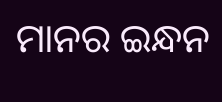ମାନର ଇନ୍ଧନ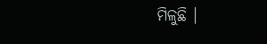ମିଳୁଛି ।